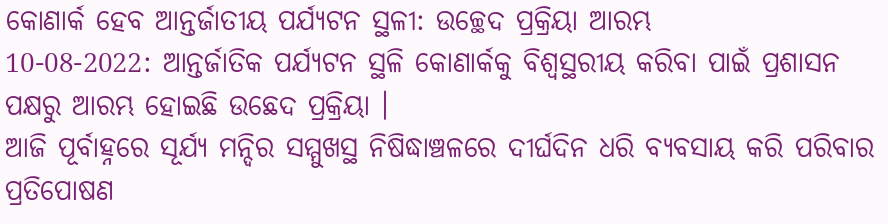କୋଣାର୍କ ହେବ ଆନ୍ତର୍ଜାତୀୟ ପର୍ଯ୍ୟଟନ ସ୍ଥଳୀ: ଉଚ୍ଛେଦ ପ୍ରକ୍ରିୟା ଆରମ୍ଭ
10-08-2022: ଆନ୍ତର୍ଜାତିକ ପର୍ଯ୍ୟଟନ ସ୍ଥଳି କୋଣାର୍କକୁ ବିଶ୍ବସ୍ଥରୀୟ କରିବା ପାଇଁ ପ୍ରଶାସନ ପକ୍ଷରୁ ଆରମ୍ଭ ହୋଇଛି ଉଛେଦ ପ୍ରକ୍ରିୟା ।
ଆଜି ପୂର୍ବାହ୍ନରେ ସୂର୍ଯ୍ୟ ମନ୍ଦିର ସମ୍ମୁଖସ୍ଥ ନିଷିଦ୍ଧାଞ୍ଚଳରେ ଦୀର୍ଘଦିନ ଧରି ବ୍ୟବସାୟ କରି ପରିବାର ପ୍ରତିପୋଷଣ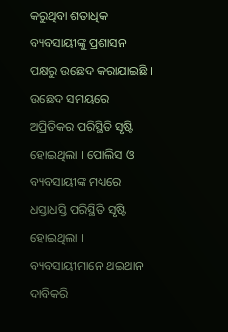କରୁଥିବା ଶତାଧିକ ବ୍ୟବସାୟୀଙ୍କୁ ପ୍ରଶାସନ ପକ୍ଷରୁ ଉଛେଦ କରାଯାଇଛି । ଉଛେଦ ସମୟରେ ଅପ୍ରିତିକର ପରିସ୍ଥିତି ସୃଷ୍ଟି ହୋଇଥିଲା । ପୋଲିସ ଓ ବ୍ୟବସାୟୀଙ୍କ ମଧ୍ୟରେ ଧସ୍ତାଧସ୍ତି ପରିସ୍ଥିତି ସୃଷ୍ଟି ହୋଇଥିଲା । ବ୍ୟବସାୟୀମାନେ ଥଇଥାନ ଦାବିକରି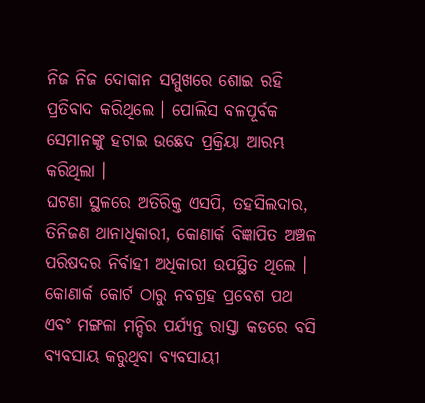ନିଜ ନିଜ ଦୋକାନ ସମ୍ମୁଖରେ ଶୋଇ ରହି ପ୍ରତିବାଦ କରିଥିଲେ । ପୋଲିସ ବଳପୂର୍ବକ ସେମାନଙ୍କୁ ହଟାଇ ଉଛେଦ ପ୍ରକ୍ରିୟା ଆରମ୍ଭ କରିଥିଲା ।
ଘଟଣା ସ୍ଥଳରେ ଅତିରିକ୍ତ ଏସପି, ତହସିଲଦାର, ତିନିଜଣ ଥାନାଧିକାରୀ, କୋଣାର୍କ ବିଜ୍ଞାପିତ ଅଞ୍ଚଳ ପରିଷଦର ନିର୍ବାହୀ ଅଧିକାରୀ ଉପସ୍ଥିତ ଥିଲେ । କୋଣାର୍କ କୋର୍ଟ ଠାରୁ ନବଗ୍ରହ ପ୍ରବେଶ ପଥ ଏବଂ ମଙ୍ଗଳା ମନ୍ଦିର ପର୍ଯ୍ୟନ୍ତ ରାସ୍ତା କଡରେ ବସି ବ୍ୟବସାୟ କରୁଥିବା ବ୍ୟବସାୟୀ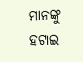ମାନଙ୍କୁ ହଟାଇ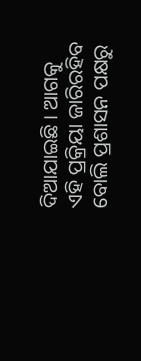ଦିଆଯାଇଛି । ଆଗକୁ ଏହି ପ୍ରକ୍ରିୟା ଜାରିରହିବ ବୋଲି ପ୍ରଶାସନ ପକ୍ଷରୁ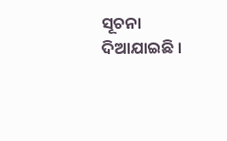ସୂଚନା ଦିଆଯାଇଛି ।